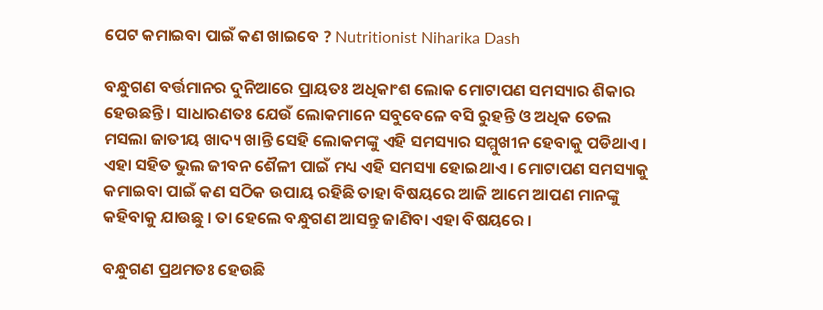ପେଟ କମାଇବା ପାଇଁ କଣ ଖାଇବେ ? Nutritionist Niharika Dash

ବନ୍ଧୁଗଣ ବର୍ତ୍ତମାନର ଦୁନିଆରେ ପ୍ରାୟତଃ ଅଧିକାଂଶ ଲୋକ ମୋଟାପଣ ସମସ୍ୟାର ଶିକାର ହେଉଛନ୍ତି । ସାଧାରଣତଃ ଯେଉଁ ଲୋକମାନେ ସବୁବେଳେ ବସି ରୁହନ୍ତି ଓ ଅଧିକ ତେଲ ମସଲା ଜାତୀୟ ଖାଦ୍ୟ ଖାନ୍ତି ସେହି ଲୋକମଙ୍କୁ ଏହି ସମସ୍ୟାର ସମ୍ମୁଖୀନ ହେବାକୁ ପଡିଥାଏ । ଏହା ସହିତ ଭୁଲ ଜୀବନ ଶୈଳୀ ପାଇଁ ମଧ୍ୟ ଏହି ସମସ୍ୟା ହୋଇଥାଏ । ମୋଟାପଣ ସମସ୍ୟାକୁ କମାଇବା ପାଇଁ କଣ ସଠିକ ଉପାୟ ରହିଛି ତାହା ବିଷୟରେ ଆଜି ଆମେ ଆପଣ ମାନଙ୍କୁ କହିବାକୁ ଯାଉଛୁ । ତା ହେଲେ ବନ୍ଧୁଗଣ ଆସନ୍ତୁ ଜାଣିବା ଏହା ବିଷୟରେ ।

ବନ୍ଧୁଗଣ ପ୍ରଥମତଃ ହେଉଛି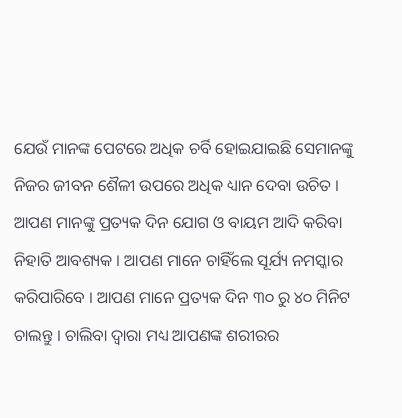ଯେଉଁ ମାନଙ୍କ ପେଟରେ ଅଧିକ ଚର୍ବି ହୋଇଯାଇଛି ସେମାନଙ୍କୁ ନିଜର ଜୀବନ ଶୈଳୀ ଉପରେ ଅଧିକ ଧ୍ୟାନ ଦେବା ଉଚିତ । ଆପଣ ମାନଙ୍କୁ ପ୍ରତ୍ୟକ ଦିନ ଯୋଗ ଓ ବାୟମ ଆଦି କରିବା ନିହାତି ଆବଶ୍ୟକ । ଆପଣ ମାନେ ଚାହିଁଲେ ସୂର୍ଯ୍ୟ ନମସ୍କାର କରିପାରିବେ । ଆପଣ ମାନେ ପ୍ରତ୍ୟକ ଦିନ ୩୦ ରୁ ୪୦ ମିନିଟ ଚାଲନ୍ତୁ । ଚାଲିବା ଦ୍ଵାରା ମଧ୍ୟ ଆପଣଙ୍କ ଶରୀରର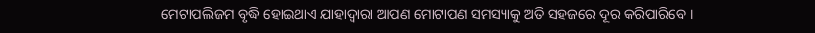ମେଟାପଲିଜମ ବୃଦ୍ଧି ହୋଇଥାଏ ଯାହାଦ୍ୱାରା ଆପଣ ମୋଟାପଣ ସମସ୍ୟାକୁ ଅତି ସହଜରେ ଦୂର କରିପାରିବେ ।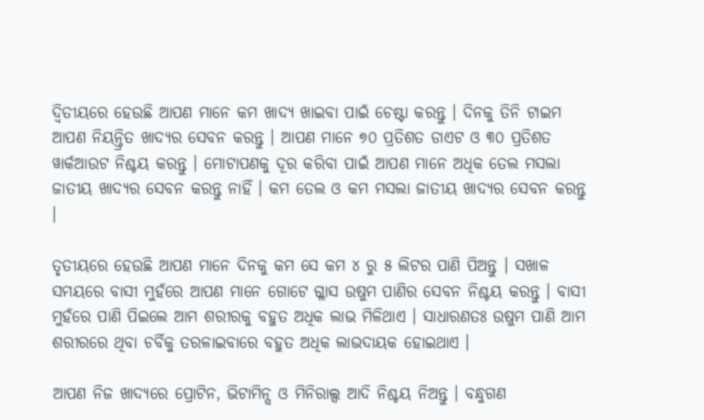ଦ୍ଵିତୀୟରେ ହେଉଛି ଆପଣ ମାନେ କମ ଖାଦ୍ୟ ଖାଇବା ପାଇଁ ଚେଷ୍ଟା କରନ୍ତୁ । ଦିନକୁ ତିନି ଟାଇମ ଆପଣ ନିୟନ୍ତ୍ରିତ ଖାଦ୍ୟର ସେବନ କରନ୍ତୁ । ଆପଣ ମାନେ ୭୦ ପ୍ରତିଶତ ଡାଏଟ ଓ ୩୦ ପ୍ରତିଶତ ୱାର୍କଆଉଟ ନିଶ୍ଚୟ କରନ୍ତୁ । ମୋଟାପଣକୁ ଦୂର କରିବା ପାଇଁ ଆପଣ ମାନେ ଅଧିକ ତେଲ ମସଲା ଜାତୀୟ ଖାଦ୍ୟର ସେବନ କରନ୍ତୁ ନାହିଁ । କମ ତେଲ ଓ କମ ମସଲା ଜାତୀୟ ଖାଦ୍ୟର ସେବନ କରନ୍ତୁ ।

ତୃତୀୟରେ ହେଉଛି ଆପଣ ମାନେ ଦିନକୁ କମ ସେ କମ ୪ ରୁ ୫ ଲିଟର ପାଣି ପିଅନ୍ତୁ । ସଖାଳ ସମୟରେ ବାସୀ ମୁହଁରେ ଆପଣ ମାନେ ଗୋଟେ ଗ୍ଳାସ ଉଷୁମ ପାଣିର ସେବନ ନିଶ୍ଚୟ କରନ୍ତୁ । ବାସୀ ମୁହଁରେ ପାଣି ପିଇଲେ ଆମ ଶରୀରକୁ ବହୁତ ଅଧିକ ଲାଭ ମିଳିଥାଏ । ସାଧାରଣତଃ ଉଷୁମ ପାଣି ଆମ ଶରୀରରେ ଥିବା ଚର୍ବିକୁ ତରଳାଇବାରେ ବହୁତ ଅଧିକ ଲାଭଦାୟକ ହୋଇଥାଏ ।

ଆପଣ ନିଜ ଖାଦ୍ୟରେ ପ୍ରୋଟିନ, ଭିଟାମିନ୍ସ ଓ ମିନିରାଲ୍ସ ଆଦି ନିଶ୍ଚୟ ନିଅନ୍ତୁ । ବନ୍ଧୁଗଣ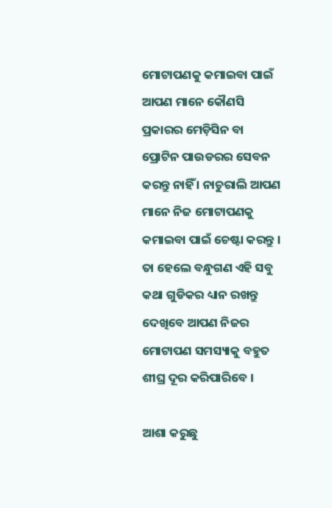ମୋଟାପଣକୁ କମାଇବା ପାଇଁ ଆପଣ ମାନେ କୌଣସି ପ୍ରକାରର ମେଡ଼ିସିନ ବା ପ୍ରୋଟିନ ପାଉଡରର ସେବନ କରନ୍ତୁ ନାହିଁ । ନାଚୁରାଲି ଆପଣ ମାନେ ନିଜ ମୋଟାପଣକୁ କମାଇବା ପାଇଁ ଚେଷ୍ଟା କରନ୍ତୁ । ତା ହେଲେ ବନ୍ଧୁଗଣ ଏହି ସବୁ କଥା ଗୁଡିକର ଧ୍ୟାନ ରଖନ୍ତୁ ଦେଖିବେ ଆପଣ ନିଜର ମୋଟାପଣ ସମସ୍ୟାକୁ ବହୁତ ଶୀଘ୍ର ଦୂର କରିପାରିବେ ।

ଆଶା କରୁଛୁ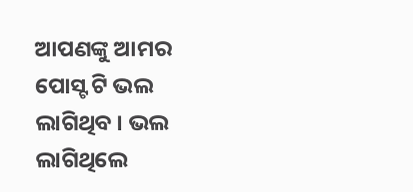ଆପଣଙ୍କୁ ଆମର ପୋସ୍ଟ ଟି ଭଲ ଲାଗିଥିବ । ଭଲ ଲାଗିଥିଲେ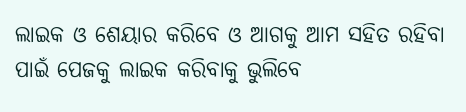ଲାଇକ ଓ ଶେୟାର କରିବେ ଓ ଆଗକୁ ଆମ ସହିତ ରହିବା ପାଇଁ ପେଜକୁ ଲାଇକ କରିବାକୁ ଭୁଲିବେ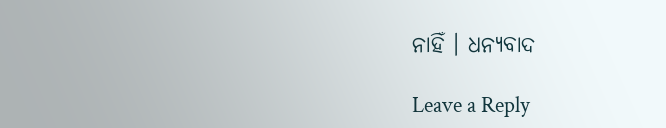ନାହିଁ । ଧନ୍ୟବାଦ

Leave a Reply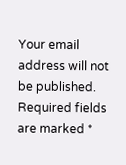Your email address will not be published. Required fields are marked *